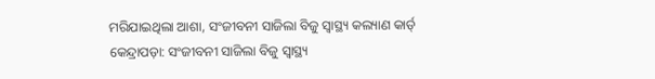ମରିଯାଇଥିଲା ଆଶା, ସଂଜୀବନୀ ସାଜିଲା ବିଜୁ ସ୍ୱାସ୍ଥ୍ୟ କଲ୍ୟାଣ କାର୍ଡ୍
କେନ୍ଦ୍ରାପଡ଼ା: ସଂଜୀବନୀ ସାଜିଲା ବିଜୁ ସ୍ୱାସ୍ଥ୍ୟ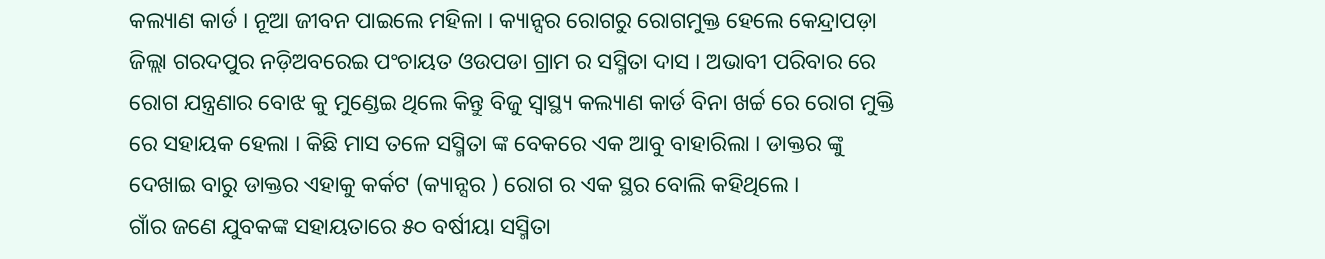କଲ୍ୟାଣ କାର୍ଡ । ନୂଆ ଜୀବନ ପାଇଲେ ମହିଳା । କ୍ୟାନ୍ସର ରୋଗରୁ ରୋଗମୁକ୍ତ ହେଲେ କେନ୍ଦ୍ରାପଡ଼ା ଜିଲ୍ଲା ଗରଦପୁର ନଡ଼ିଅବରେଇ ପଂଚାୟତ ଓଉପଡା ଗ୍ରାମ ର ସସ୍ମିତା ଦାସ । ଅଭାବୀ ପରିବାର ରେ ରୋଗ ଯନ୍ତ୍ରଣାର ବୋଝ କୁ ମୁଣ୍ଡେଇ ଥିଲେ କିନ୍ତୁ ବିଜୁ ସ୍ୱାସ୍ଥ୍ୟ କଲ୍ୟାଣ କାର୍ଡ ବିନା ଖର୍ଚ୍ଚ ରେ ରୋଗ ମୁକ୍ତି ରେ ସହାୟକ ହେଲା । କିଛି ମାସ ତଳେ ସସ୍ମିତା ଙ୍କ ବେକରେ ଏକ ଆବୁ ବାହାରିଲା । ଡାକ୍ତର ଙ୍କୁ ଦେଖାଇ ବାରୁ ଡାକ୍ତର ଏହାକୁ କର୍କଟ (କ୍ୟାନ୍ସର ) ରୋଗ ର ଏକ ସ୍ଥର ବୋଲି କହିଥିଲେ ।
ଗାଁର ଜଣେ ଯୁବକଙ୍କ ସହାୟତାରେ ୫୦ ବର୍ଷୀୟା ସସ୍ମିତା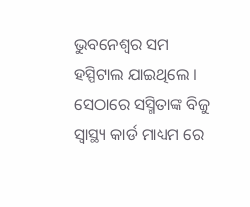ଭୁବନେଶ୍ୱର ସମ ହସ୍ପିଟାଲ ଯାଇଥିଲେ । ସେଠାରେ ସସ୍ମିତାଙ୍କ ବିଜୁ ସ୍ଵାସ୍ଥ୍ୟ କାର୍ଡ ମାଧ୍ୟମ ରେ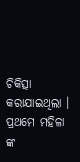ଚିକିତ୍ସା କରାଯାଇଥିଲା । ପ୍ରଥମେ ମହିଳା ଙ୍କ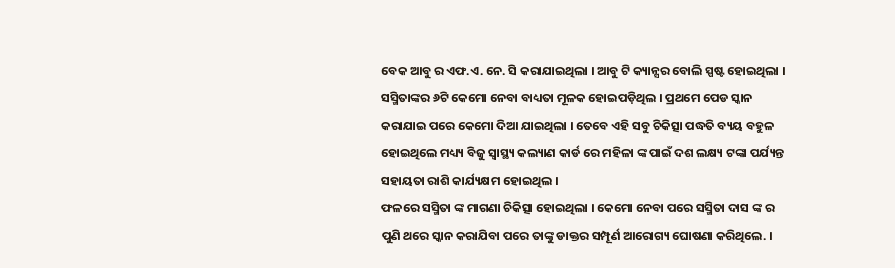ବେକ ଆବୁ ର ଏଫ.ଏ. ନେ. ସି କରାଯାଇଥିଲା । ଆବୁ ଟି କ୍ୟାନ୍ସର ବୋଲି ସ୍ପଷ୍ଟ ହୋଇଥିଲା । ସସ୍ମିତାଙ୍କର ୬ଟି କେମୋ ନେବା ବାଧ୍ୟତା ମୂଳକ ହୋଇପଡ଼ିଥିଲ । ପ୍ରଥମେ ପେଡ ସ୍କାନ କରାଯାଇ ପରେ କେମୋ ଦିଆ ଯାଇଥିଲା । ତେବେ ଏହି ସବୁ ଚିକିତ୍ସା ପଦ୍ଧତି ବ୍ୟୟ ବହୁଳ ହୋଇଥିଲେ ମଧ୍ୟ୍ୟ ବିଜୁ ସ୍ୱାସ୍ଥ୍ୟ କଲ୍ୟାଣ କାର୍ଡ ରେ ମହିଳା ଙ୍କ ପାଇଁ ଦଶ ଲକ୍ଷ୍ୟ ଟଙ୍କା ପର୍ଯ୍ୟନ୍ତ ସହାୟତା ରାଶି କାର୍ଯ୍ୟକ୍ଷମ ହୋଇଥିଲ ।
ଫଳରେ ସସ୍ମିତା ଙ୍କ ମାଗଣା ଚିକିତ୍ସା ହୋଇଥିଲା । କେମୋ ନେବା ପରେ ସସ୍ମିତା ଦାସ ଙ୍କ ର ପୁଣି ଥରେ ସ୍କାନ କରାଯିବା ପରେ ତାଙ୍କୁ ଡାକ୍ତର ସମ୍ପୂର୍ଣ ଆରୋଗ୍ୟ ଘୋଷଣା କରିଥିଲେ. ।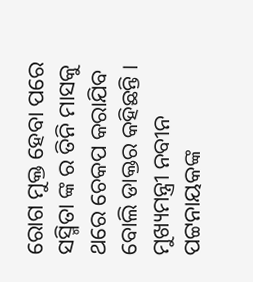ରୋଗ ମୁକ୍ତ ହେବା ପରେ ସସ୍ମିତା ଙ୍କ ର ତିନି ମାସକୁ ଥରେ ଚେକପ କରାଯିବ ବୋଲି ଡାକ୍ତର କହିଛନ୍ତି । ମୁଖ୍ୟମନ୍ତ୍ରୀ ନବୀନ ପଟ୍ଟନାୟକଙ୍କ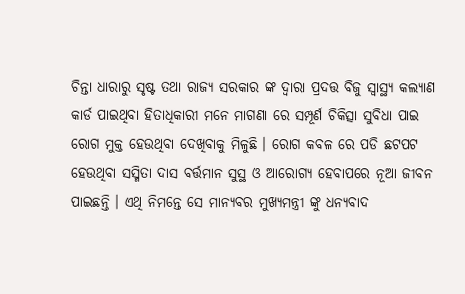ଚିନ୍ତା ଧାରାରୁ ସୃଷ୍ଟ ତଥା ରାଜ୍ୟ ସରକାର ଙ୍କ ଦ୍ୱାରା ପ୍ରଦତ୍ତ ବିଜୁ ସ୍ୱାସ୍ଥ୍ୟ କଲ୍ୟାଣ କାର୍ଡ ପାଇଥିବା ହିତାଧିକାରୀ ମନେ ମାଗଣା ରେ ସମ୍ପୂର୍ଣ ଚିକିତ୍ସା ସୁବିଧା ପାଇ ରୋଗ ମୁକ୍ତ ହେଉଥିବା ଦେଖିବାକୁ ମିଳୁଛି । ରୋଗ କବଳ ରେ ପଡି ଛଟପଟ ହେଉଥିବା ସସ୍ମିତା ଦାସ ବର୍ତ୍ତମାନ ସୁସ୍ଥ ଓ ଆରୋଗ୍ୟ ହେବାପରେ ନୂଆ ଜୀବନ ପାଇଛନ୍ତି । ଏଥି ନିମନ୍ତେ ସେ ମାନ୍ୟବର ମୁଖ୍ୟମନ୍ତ୍ରୀ ଙ୍କୁ ଧନ୍ୟବାଦ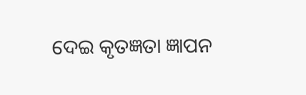ଦେଇ କୃତଜ୍ଞତା ଜ୍ଞାପନ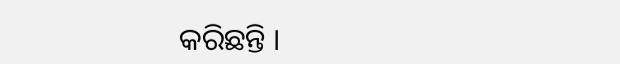କରିଛନ୍ତି ।